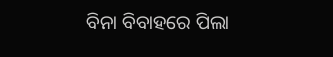ବିନା ବିବାହରେ ପିଲା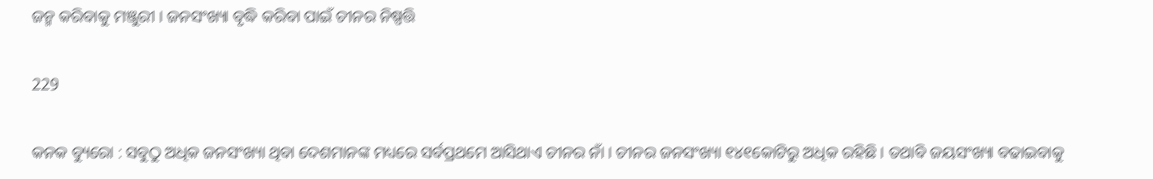ଜନ୍ମ କରିବାକୁ ମଞ୍ଜୁରୀ । ଜନସଂଖ୍ୟା ବୃଦ୍ଧି କରିବା ପାଇଁ ଚୀନର ନିଷ୍ପତ୍ତି

229

କନକ ବ୍ୟୁରୋ : ସବୁଠୁ ଅଧିକ ଜନସଂଖ୍ୟା ଥିବା ଦେଶମାନଙ୍କ ମଧ୍ୟରେ ସର୍ବପ୍ରଥମେ ଆସିଥାଏ ଚୀନର ନାଁ । ଚୀନର ଜନସଂଖ୍ୟା ୧୪୧କୋଟିରୁ ଅଧିକ ରହିଛି । ତଥାବି ଜୟସଂଖ୍ୟା ବଢାଇବାକୁ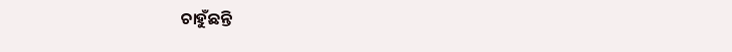ଚାହୁଁଛନ୍ତି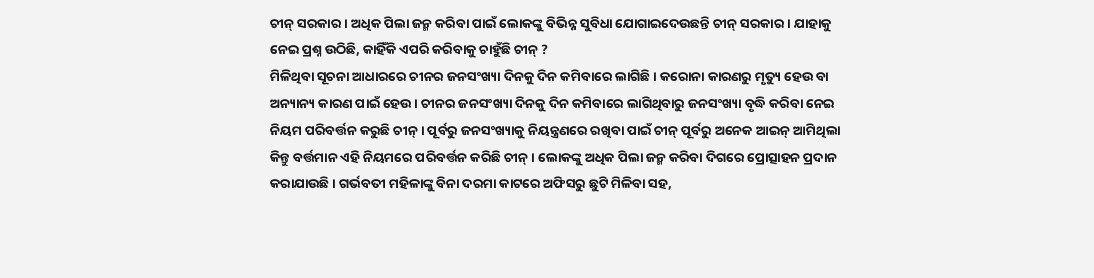ଚୀନ୍ ସରକାର । ଅଧିକ ପିଲା ଜନ୍ମ କରିବା ପାଇଁ ଲୋକଙ୍କୁ ବିଭିନ୍ନ ସୁବିଧା ଯୋଗାଇଦେଉଛନ୍ତି ଚୀନ୍ ସରକାର । ଯାହାକୁ ନେଇ ପ୍ରଶ୍ନ ଉଠିଛି, କାହିଁକି ଏପରି କରିବାକୁ ଚାହୁଁଛି ଚୀନ୍ ?
ମିଳିଥିବା ସୂଚନା ଆଧାରରେ ଚୀନର ଜନସଂଖ୍ୟା ଦିନକୁ ଦିନ କମିବାରେ ଲାଗିଛି । କରୋନା କାରଣରୁ ମୃତ୍ୟୁ ହେଉ ବା ଅନ୍ୟାନ୍ୟ କାରଣ ପାଇଁ ହେଉ । ଚୀନର ଜନସଂଖ୍ୟା ଦିନକୁ ଦିନ କମିବାରେ ଲାଗିଥିବାରୁ ଜନସଂଖ୍ୟା ବୃଦ୍ଧି କରିବା ନେଇ ନିୟମ ପରିବର୍ତ୍ତନ କରୁଛି ଚୀନ୍ । ପୂର୍ବରୁ ଜନସଂଖ୍ୟାକୁ ନିୟନ୍ତ୍ରଣରେ ରଖିବା ପାଇଁ ଚୀନ୍ ପୂର୍ବରୁ ଅନେକ ଆଇନ୍ ଆମିଥିଲା କିନ୍ତୁ ବର୍ତ୍ତମାନ ଏହି ନିୟମରେ ପରିବର୍ତ୍ତନ କରିଛି ଚୀନ୍ । ଲୋକଙ୍କୁ ଅଧିକ ପିଲା ଜନ୍ମ କରିବା ଦିଗରେ ପ୍ରୋତ୍ସାହନ ପ୍ରଦାନ କରାଯାଉଛି । ଗର୍ଭବତୀ ମହିଳାଙ୍କୁ ବିନା ଦରମା କାଟରେ ଅଫିସରୁ ଛୁଟି ମିଳିବା ସହ,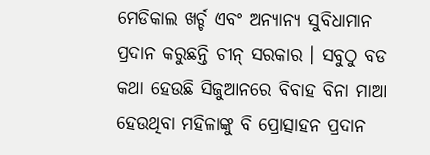ମେଡିକାଲ ଖର୍ଚ୍ଚ ଏବଂ ଅନ୍ୟାନ୍ୟ ସୁବିଧାମାନ ପ୍ରଦାନ କରୁଛନ୍ତି ଚୀନ୍ ସରକାର । ସବୁଠୁ ବଡ କଥା ହେଉଛି ସିଜୁଆନରେ ବିବାହ ବିନା ମାଆ ହେଉଥିବା ମହିଳାଙ୍କୁ ବି ପ୍ରୋତ୍ସାହନ ପ୍ରଦାନ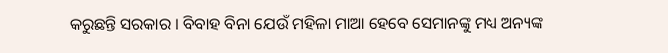କରୁଛନ୍ତି ସରକାର । ବିବାହ ବିନା ଯେଉଁ ମହିଳା ମାଆ ହେବେ ସେମାନଙ୍କୁ ମଧ୍ୟ ଅନ୍ୟଙ୍କ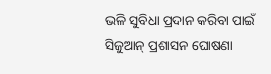ଭଳି ସୁବିଧା ପ୍ରଦାନ କରିବା ପାଇଁ ସିଜୁଆନ୍ ପ୍ରଶାସନ ଘୋଷଣା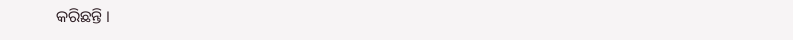କରିଛନ୍ତି ।